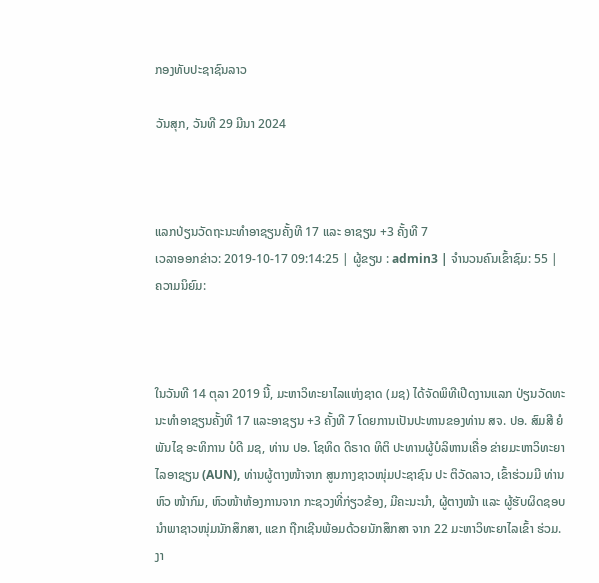ກອງທັບປະຊາຊົນລາວ

ວັນສຸກ, ວັນທີ 29 ມີນາ 2024



ແລກປ່ຽນວັດຖະນະທຳອາຊຽນຄັ້ງທີ 17 ແລະ ອາຊຽນ +3 ຄັ້ງທີ 7
ເວລາອອກຂ່າວ: 2019-10-17 09:14:25 | ຜູ້ຂຽນ : admin3 | ຈຳນວນຄົນເຂົ້າຊົມ: 55 | ຄວາມນິຍົມ:



ໃນວັນທີ 14 ຕຸລາ 2019 ນີ້, ມະຫາວິທະຍາໄລແຫ່ງຊາດ (ມຊ) ໄດ້ຈັດພິທີເປີດງານແລກ ປ່ຽນວັດທະນະທຳອາຊຽນຄັ້ງທີ 17 ແລະອາຊຽນ +3 ຄັ້ງທີ 7 ໂດຍການເປັນປະທານຂອງທ່ານ ສຈ. ປອ. ສົມສີ ຍໍພັນໄຊ ອະທິການ ບໍດີ ມຊ, ທ່ານ ປອ. ໂຊທິດ ດິຣາດ ທິຕິ ປະທານຜູ້ບໍລິຫານເຄື່ອ ຂ່າຍມະຫາວິທະຍາໄລອາຊຽນ (AUN), ທ່ານຜູ້ຕາງໜ້າຈາກ ສູນກາງຊາວໜຸ່ມປະຊາຊົນ ປະ ຕິວັດລາວ, ເຂົ້າຮ່ວມມີ ທ່ານ ຫົວ ໜ້າກົມ, ຫົວໜ້າຫ້ອງການຈາກ ກະຊວງທີ່ກ່ຽວຂ້ອງ, ມີຄະນະນໍາ, ຜູ້ຕາງໜ້າ ແລະ ຜູ້ຮັບຜິດຊອບ ນຳພາຊາວໜຸ່ມນັກສຶກສາ, ແຂກ ຖືກເຊີນພ້ອມດ້ວຍນັກສຶກສາ ຈາກ 22 ມະຫາວິທະຍາໄລເຂົ້າ ຮ່ວມ. ງາ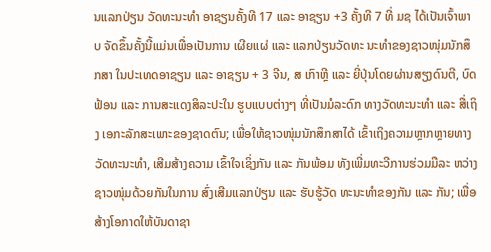ນແລກປ່ຽນ ວັດທະນະທໍາ ອາຊຽນຄັ້ງທີ 17 ແລະ ອາຊຽນ +3 ຄັ້ງທີ 7 ທີ່ ມຊ ໄດ້ເປັນເຈົ້າພາບ ຈັດຂຶ້ນຄັ້ງນີ້ແມ່ນເພື່ອເປັນການ ເຜີຍແຜ່ ແລະ ແລກປ່ຽນວັດທະ ນະທໍາຂອງຊາວໜຸ່ມນັກສຶກສາ ໃນປະເທດອາຊຽນ ແລະ ອາຊຽນ + 3 ຈີນ, ສ ເກົາຫຼີ ແລະ ຍີ່ປຸ່ນໂດຍຜ່ານສຽງດົນຕີ, ບົດຟ້ອນ ແລະ ການສະແດງສິລະປະໃນ ຮູບແບບຕ່າງໆ ທີ່ເປັນມໍລະດົກ ທາງວັດທະນະທຳ ແລະ ສື່ເຖິງ ເອກະລັກສະເພາະຂອງຊາດຕົນ; ເພື່ອໃຫ້ຊາວໜຸ່ມນັກສຶກສາໄດ້ ເຂົ້າເຖິງຄວາມຫຼາກຫຼາຍທາງ ວັດທະນະທຳ, ເສີມສ້າງຄວາມ ເຂົ້າໃຈເຊິ່ງກັນ ແລະ ກັນພ້ອມ ທັງເພີ່ມທະວີການຮ່ວມມືລະ ຫວ່າງຊາວໜຸ່ມດ້ວຍກັນໃນການ ສົ່ງເສີມແລກປ່ຽນ ແລະ ຮັບຮູ້ວັດ ທະນະທຳຂອງກັນ ແລະ ກັນ; ເພື່ອສ້າງໂອກາດໃຫ້ບັນດາຊາ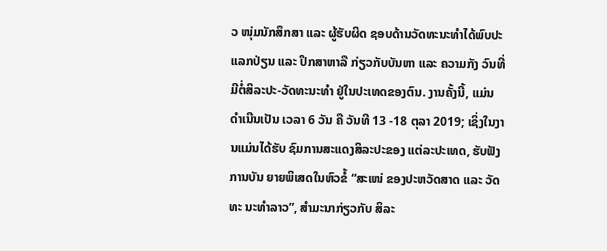ວ ໜຸ່ມນັກສຶກສາ ແລະ ຜູ້ຮັບຜິດ ຊອບດ້ານວັດທະນະທຳໄດ້ພົບປະ ແລກປ່ຽນ ແລະ ປຶກສາຫາລື ກ່ຽວກັບບັນຫາ ແລະ ຄວາມກັງ ວົນທີ່ມີຕໍ່ສິລະປະ-ວັດທະນະທຳ ຢູ່ໃນປະເທດຂອງຕົນ. ງານຄັ້ງນີ້, ແມ່ນດຳເນີນເປັນ ເວລາ 6 ວັນ ຄື ວັນທີ 13 -18 ຕຸລາ 2019; ເຊິ່ງໃນງານແມ່ນໄດ້ຮັບ ຊົມການສະແດງສິລະປະຂອງ ແຕ່ລະປະເທດ, ຮັບຟັງການບັນ ຍາຍພິເສດໃນຫົວຂໍ້ “ສະເໜ່ ຂອງປະຫວັດສາດ ແລະ ວັດທະ ນະທຳລາວ”, ສໍາມະນາກ່ຽວກັບ ສິລະ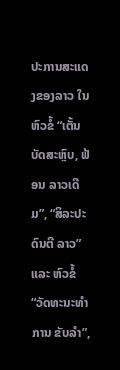ປະການສະແດງຂອງລາວ ໃນຫົວຂໍ້ “ເຕັ້ນບັດສະຫຼົບ, ຟ້ອນ ລາວເດີມ”, “ສິລະປະດົນຕີ ລາວ” ແລະ ຫົວຂໍ້“ວັດທະນະທຳການ ຂັບລຳ”,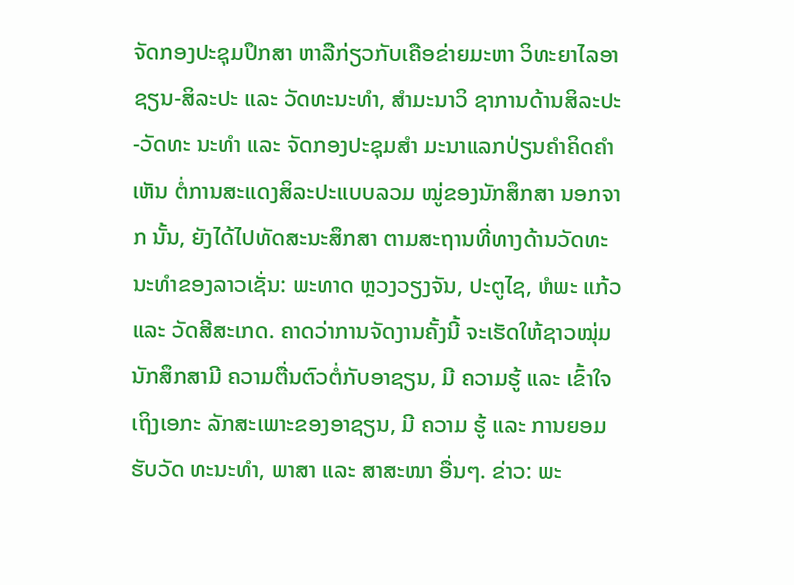ຈັດກອງປະຊຸມປຶກສາ ຫາລືກ່ຽວກັບເຄືອຂ່າຍມະຫາ ວິທະຍາໄລອາຊຽນ-ສິລະປະ ແລະ ວັດທະນະທໍາ, ສໍາມະນາວິ ຊາການດ້ານສິລະປະ-ວັດທະ ນະທໍາ ແລະ ຈັດກອງປະຊຸມສຳ ມະນາແລກປ່ຽນຄຳຄິດຄຳເຫັນ ຕໍ່ການສະແດງສິລະປະແບບລວມ ໝູ່ຂອງນັກສຶກສາ ນອກຈາກ ນັ້ນ, ຍັງໄດ້ໄປທັດສະນະສຶກສາ ຕາມສະຖານທີ່ທາງດ້ານວັດທະ ນະທໍາຂອງລາວເຊັ່ນ: ພະທາດ ຫຼວງວຽງຈັນ, ປະຕູໄຊ, ຫໍພະ ແກ້ວ ແລະ ວັດສີສະເກດ. ຄາດວ່າການຈັດງານຄັ້ງນີ້ ຈະເຮັດໃຫ້ຊາວໝຸ່ມນັກສຶກສາມີ ຄວາມຕື່ນຕົວຕໍ່ກັບອາຊຽນ, ມີ ຄວາມຮູ້ ແລະ ເຂົ້າໃຈເຖິງເອກະ ລັກສະເພາະຂອງອາຊຽນ, ມີ ຄວາມ ຮູ້ ແລະ ການຍອມຮັບວັດ ທະນະທຳ, ພາສາ ແລະ ສາສະໜາ ອື່ນໆ. ຂ່າວ: ພະ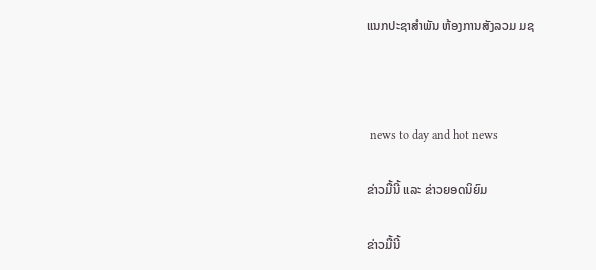ແນກປະຊາສຳພັນ ຫ້ອງການສັງລວມ ມຊ



 news to day and hot news

ຂ່າວມື້ນີ້ ແລະ ຂ່າວຍອດນິຍົມ

ຂ່າວມື້ນີ້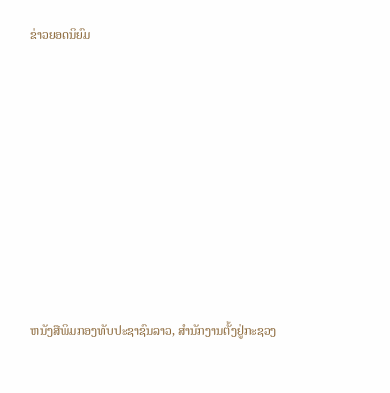ຂ່າວຍອດນິຍົມ













ຫນັງສືພິມກອງທັບປະຊາຊົນລາວ, ສຳນັກງານຕັ້ງຢູ່ກະຊວງ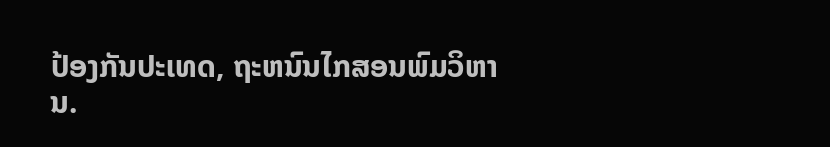ປ້ອງກັນປະເທດ, ຖະຫນົນໄກສອນພົມວິຫານ.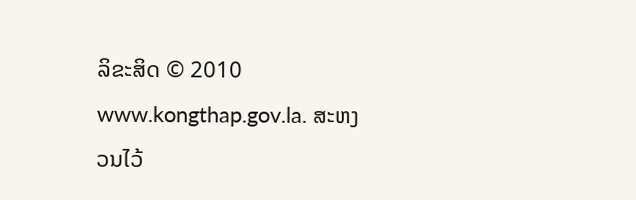ລິຂະສິດ © 2010 www.kongthap.gov.la. ສະຫງວນໄວ້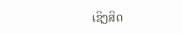ເຊິງສິດ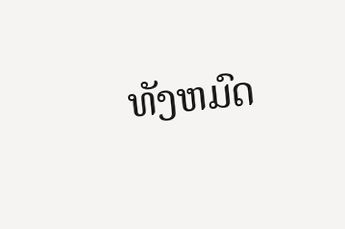ທັງຫມົດ